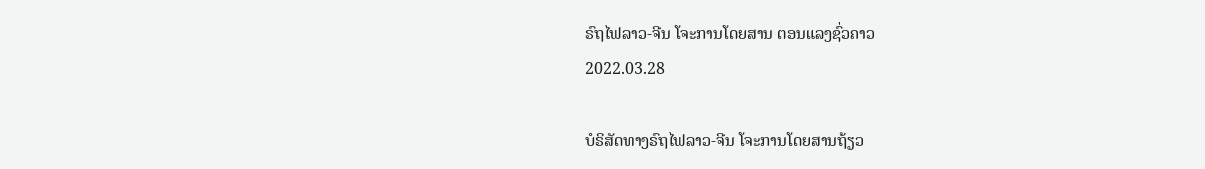ຣົຖໄຟລາວ-ຈີນ ໂຈະການໂດຍສານ ຕອນແລງຊົ່ວຄາວ
2022.03.28

ບໍຣິສັດທາງຣົຖໄຟລາວ-ຈີນ ໂຈະການໂດຍສານຖ້ຽວ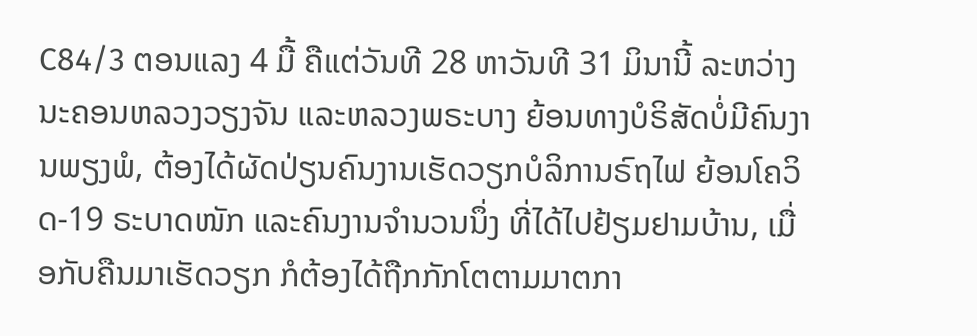C84/3 ຕອນແລງ 4 ມື້ ຄືແຕ່ວັນທີ 28 ຫາວັນທີ 31 ມິນານີ້ ລະຫວ່າງນະຄອນຫລວງວຽງຈັນ ແລະຫລວງພຣະບາງ ຍ້ອນທາງບໍຣິສັດບໍ່ມີຄົນງານພຽງພໍ, ຕ້ອງໄດ້ຜັດປ່ຽນຄົນງານເຮັດວຽກບໍລິການຣົຖໄຟ ຍ້ອນໂຄວິດ-19 ຣະບາດໜັກ ແລະຄົນງານຈໍານວນນຶ່ງ ທີ່ໄດ້ໄປຢ້ຽມຢາມບ້ານ, ເມື່ອກັບຄືນມາເຮັດວຽກ ກໍຕ້ອງໄດ້ຖືກກັກໂຕຕາມມາຕກາ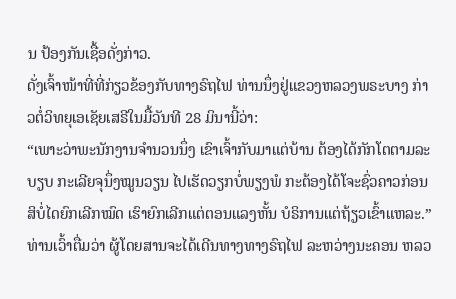ນ ປ້ອງກັນເຊື້ອດັ່ງກ່າວ.
ດັ່ງເຈົ້າໜ້າທີ່ທີ່ກ່ຽວຂ້ອງກັບທາງຣົຖໄຟ ທ່ານນຶ່ງຢູ່ແຂວງຫລວງພຣະບາງ ກ່າວຕໍ່ວິທຍຸເອເຊັຍເສຣີໃນມື້ວັນທີ 28 ມິນານີ້ວ່າ:
“ເພາະວ່າພະນັກງານຈໍານວນນຶ່ງ ເຂົາເຈົ້າກັບມາແຕ່ບ້ານ ຕ້ອງໄດ້ກັກໂຕຕາມລະບຽບ ກະເລີຍຈຸນຶ່ງໝູນວຽນ ໄປເຮັດວຽກບໍ່ພຽງພໍ ກະຕ້ອງໄດ້ໂຈະຊົ່ວຄາວກ່ອນ ສິບໍ່ໄດຍົກເລີກໝົດ ເຮົາຍົກເລີກແຕ່ຕອນແລງຫັ້ນ ບໍຣິການແຕ່ຖ້ຽວເຂົ້າແຫລະ.”
ທ່ານເວົ້າຕື່ມວ່າ ຜູ້ໂດຍສານຈະໄດ້ເດີນທາງທາງຣົຖໄຟ ລະຫວ່າງນະຄອນ ຫລວ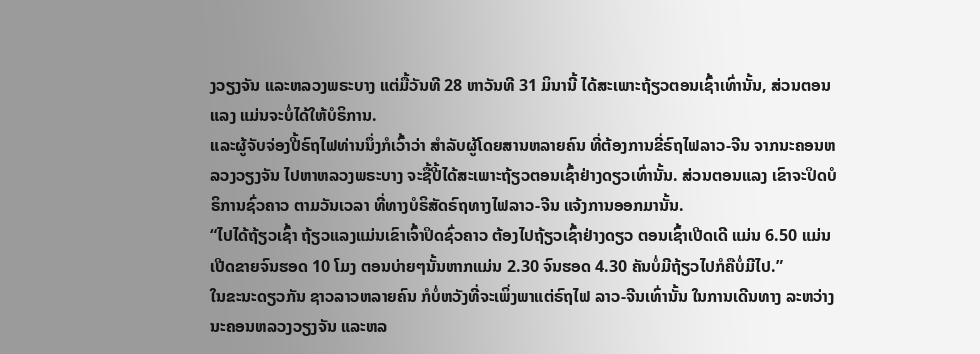ງວຽງຈັນ ແລະຫລວງພຣະບາງ ແຕ່ມື້ວັນທີ 28 ຫາວັນທີ 31 ມິນານີ້ ໄດ້ສະເພາະຖ້ຽວຕອນເຊົ້າເທົ່ານັ້ນ, ສ່ວນຕອນແລງ ແມ່ນຈະບໍ່ໄດ້ໃຫ້ບໍຣິການ.
ແລະຜູ້ຈັບຈ່ອງປີ້ຣົຖໄຟທ່ານນຶ່ງກໍເວົ້າວ່າ ສໍາລັບຜູ້ໂດຍສານຫລາຍຄົນ ທີ່ຕ້ອງການຂີ່ຣົຖໄຟລາວ-ຈີນ ຈາກນະຄອນຫລວງວຽງຈັນ ໄປຫາຫລວງພຣະບາງ ຈະຊື້ປີ້ໄດ້ສະເພາະຖ້ຽວຕອນເຊົ້າຢ່າງດຽວເທົ່ານັ້ນ. ສ່ວນຕອນແລງ ເຂົາຈະປິດບໍຣິການຊົ່ວຄາວ ຕາມວັນເວລາ ທີ່ທາງບໍຣິສັດຣົຖທາງໄຟລາວ-ຈີນ ແຈ້ງການອອກມານັ້ນ.
“ໄປໄດ້ຖ້ຽວເຊົ້າ ຖ້ຽວແລງແມ່ນເຂົາເຈົ້າປິດຊົ່ວຄາວ ຕ້ອງໄປຖ້ຽວເຊົ້າຢ່າງດຽວ ຕອນເຊົ້າເປີດເດີ ແມ່ນ 6.50 ແມ່ນເປີດຂາຍຈົນຮອດ 10 ໂມງ ຕອນບ່າຍໆນັ້ນຫາກແມ່ນ 2.30 ຈົນຮອດ 4.30 ຄັນບໍ່ມີຖ້ຽວໄປກໍຄືບໍ່ມີໄປ.”
ໃນຂະນະດຽວກັນ ຊາວລາວຫລາຍຄົນ ກໍບໍ່ຫວັງທີ່ຈະເພິ່ງພາແຕ່ຣົຖໄຟ ລາວ-ຈີນເທົ່ານັ້ນ ໃນການເດີນທາງ ລະຫວ່າງນະຄອນຫລວງວຽງຈັນ ແລະຫລ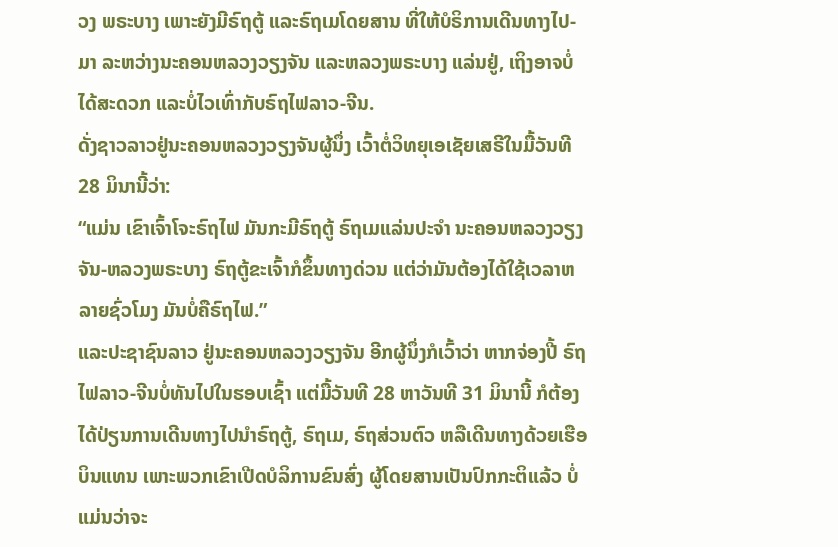ວງ ພຣະບາງ ເພາະຍັງມີຣົຖຕູ້ ແລະຣົຖເມໂດຍສານ ທີ່ໃຫ້ບໍຣິການເດີນທາງໄປ-ມາ ລະຫວ່າງນະຄອນຫລວງວຽງຈັນ ແລະຫລວງພຣະບາງ ແລ່ນຢູ່, ເຖິງອາຈບໍ່ໄດ້ສະດວກ ແລະບໍ່ໄວເທົ່າກັບຣົຖໄຟລາວ-ຈີນ.
ດັ່ງຊາວລາວຢູ່ນະຄອນຫລວງວຽງຈັນຜູ້ນຶ່ງ ເວົ້າຕໍ່ວິທຍຸເອເຊັຍເສຣີໃນມື້ວັນທີ 28 ມິນານີ້ວ່າ:
“ແມ່ນ ເຂົາເຈົ້າໂຈະຣົຖໄຟ ມັນກະມີຣົຖຕູ້ ຣົຖເມແລ່ນປະຈໍາ ນະຄອນຫລວງວຽງຈັນ-ຫລວງພຣະບາງ ຣົຖຕູ້ຂະເຈົ້າກໍຂຶ້ນທາງດ່ວນ ແຕ່ວ່າມັນຕ້ອງໄດ້ໃຊ້ເວລາຫລາຍຊົ່ວໂມງ ມັນບໍ່ຄືຣົຖໄຟ.”
ແລະປະຊາຊົນລາວ ຢູ່ນະຄອນຫລວງວຽງຈັນ ອີກຜູ້ນຶ່ງກໍເວົ້າວ່າ ຫາກຈ່ອງປີ້ ຣົຖໄຟລາວ-ຈີນບໍ່ທັນໄປໃນຮອບເຊົ້າ ແຕ່ມື້ວັນທີ 28 ຫາວັນທີ 31 ມິນານີ້ ກໍຕ້ອງໄດ້ປ່ຽນການເດີນທາງໄປນໍາຣົຖຕູ້, ຣົຖເມ, ຣົຖສ່ວນຕົວ ຫລືເດີນທາງດ້ວຍເຮືອບິນແທນ ເພາະພວກເຂົາເປີດບໍລິການຂົນສົ່ງ ຜູ້ໂດຍສານເປັນປົກກະຕິແລ້ວ ບໍ່ແມ່ນວ່າຈະ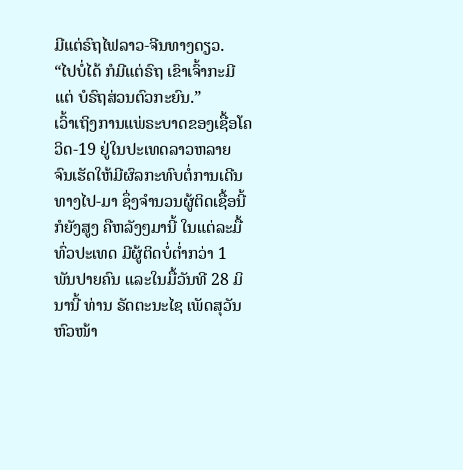ມີແຕ່ຣົຖໄຟລາວ-ຈີນທາງດຽວ.
“ໄປບໍ່ໄດ້ ກໍມີແຕ່ຣົຖ ເຂົາເຈົ້າກະມີແຕ່ ບໍຣົຖສ່ວນຕົວກະຍົນ.”
ເວົ້າເຖິງການແພ່ຣະບາດຂອງເຊື້ອໂຄວິດ-19 ຢູ່ໃນປະເທດລາວຫລາຍ ຈົນເຮັດໃຫ້ມີຜົລກະທົບຕໍ່ການເດີນທາງໄປ-ມາ ຊຶ່ງຈໍານວນຜູ້ຕິດເຊື້ອນີ້ກໍຍັງສູງ ຄືຫລັງໆມານີ້ ໃນແຕ່ລະມື້ ທົ່ວປະເທດ ມີຜູ້ຕິດບໍ່ຕໍ່າກວ່າ 1 ພັນປາຍຄົນ ແລະໃນມື້ວັນທີ 28 ມິນານີ້ ທ່ານ ຣັດຕະນະໄຊ ເພັດສຸວັນ ຫົວໜ້າ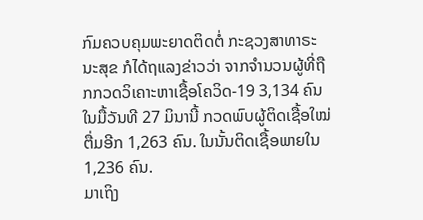ກົມຄວບຄຸມພະຍາດຕິດຕໍ່ ກະຊວງສາທາຣະນະສຸຂ ກໍໄດ້ຖແລງຂ່າວວ່າ ຈາກຈໍານວນຜູ້ທີ່ຖືກກວດວິເຄາະຫາເຊື້ອໂຄວິດ-19 3,134 ຄົນ ໃນມື້ວັນທີ 27 ມິນານີ້ ກວດພົບຜູ້ຕິດເຊື້ອໃໝ່ຕື່ມອີກ 1,263 ຄົນ. ໃນນັ້ນຕິດເຊື້ອພາຍໃນ 1,236 ຄົນ.
ມາເຖິງ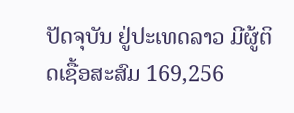ປັດຈຸບັນ ຢູ່ປະເທດລາວ ມີຜູ້ຕິດເຊື້ອສະສົມ 169,256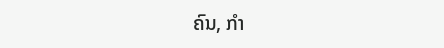ຄົນ, ກໍາ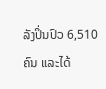ລັງປິ່ນປົວ 6,510 ຄົນ ແລະໄດ້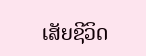ເສັຍຊີວິດ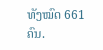ທັງໝົດ 661 ຄົນ.